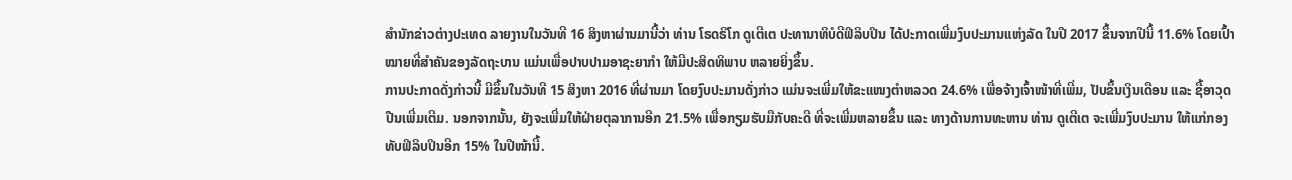ສຳນັກຂ່າວຕ່າງປະເທດ ລາຍງານໃນວັນທີ 16 ສິງຫາຜ່ານມານີ້ວ່າ ທ່ານ ໂຣດຣິໂກ ດູເຕີເຕ ປະທານາທິບໍດີຟິລິບປິນ ໄດ້ປະກາດເພີ່ມງົບປະມານແຫ່ງລັດ ໃນປີ 2017 ຂຶ້ນຈາກປີນີ້ 11.6% ໂດຍເປົ້າໝາຍທີ່ສຳຄັນຂອງລັດຖະບານ ແມ່ນເພື່ອປາບປາມອາຊະຍາກຳ ໃຫ້ມີປະສິດທິພາບ ຫລາຍຍິ່ງຂຶ້ນ.
ການປະກາດດັ່ງກ່າວນີ້ ມີຂຶ້ນໃນວັນທີ 15 ສິງຫາ 2016 ທີ່ຜ່ານມາ ໂດຍງົບປະມານດັ່ງກ່າວ ແມ່ນຈະເພີ່ມໃຫ້ຂະແໜງຕຳຫລວດ 24.6% ເພື່ອຈ້າງເຈົ້າໜ້າທີ່ເພີ່ມ, ປັບຂຶ້ນເງິນເດືອນ ແລະ ຊື້ອາວຸດປືນເພີ່ມເຕີມ. ນອກຈາກນັ້ນ, ຍັງຈະເພີ່ມໃຫ້ຝ່າຍຕຸລາການອີກ 21.5% ເພື່ອກຽມຮັບມືກັບຄະດີ ທີ່ຈະເພີ່ມຫລາຍຂຶ້ນ ແລະ ທາງດ້ານການທະຫານ ທ່ານ ດູເຕີເຕ ຈະເພີ່ມງົບປະມານ ໃຫ້ແກ່ກອງທັບຟິລິບປິນອີກ 15% ໃນປີໜ້ານີ້.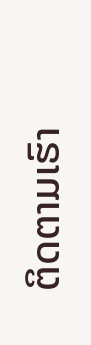ຕິດຕາມເຮົາ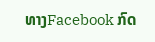ທາງFacebook ກົດ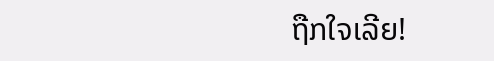ຖືກໃຈເລີຍ!